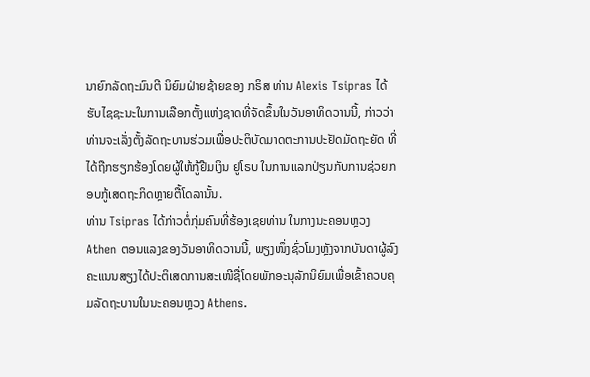ນາຍົກລັດຖະມົນຕີ ນິຍົມຝ່າຍຊ້າຍຂອງ ກຣິສ ທ່ານ Alexis Tsipras ໄດ້ຮັບໄຊຊະນະໃນການເລືອກຕັ້ງແຫ່ງຊາດທີ່ຈັດຂຶ້ນໃນວັນອາທິດວານນີ້, ກ່າວວ່າທ່ານຈະເລັ່ງຕັ້ງລັດຖະບານຮ່ວມເພື່ອປະຕິບັດມາດຕະການປະຢັດມັດຖະຍັດ ທີ່ໄດ້ຖືກຮຽກຮ້ອງໂດຍຜູ້ໃຫ້ກູ້ຢືມເງິນ ຢູໂຣບ ໃນການແລກປ່ຽນກັບການຊ່ວຍກອບກູ້ເສດຖະກິດຫຼາຍຕື້ໂດລານັ້ນ.
ທ່ານ Tsipras ໄດ້ກ່າວຕໍ່ກຸ່ມຄົນທີ່ຮ້ອງເຊຍທ່ານ ໃນກາງນະຄອນຫຼວງ Athen ຕອນແລງຂອງວັນອາທິດວານນີ້, ພຽງໜຶ່ງຊົ່ວໂມງຫຼັງຈາກບັນດາຜູ້ລົງຄະແນນສຽງໄດ້ປະຕິເສດການສະເໜີຊື່ໂດຍພັກອະນຸລັກນິຍົມເພື່ອເຂົ້າຄວບຄຸມລັດຖະບານໃນນະຄອນຫຼວງ Athens.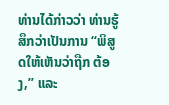ທ່ານໄດ້ກ່າວວ່າ ທ່ານຮູ້ສຶກວ່າເປັນການ “ພິສູດໃຫ້ເຫັນວ່າຖືກ ຕ້ອງ,” ແລະ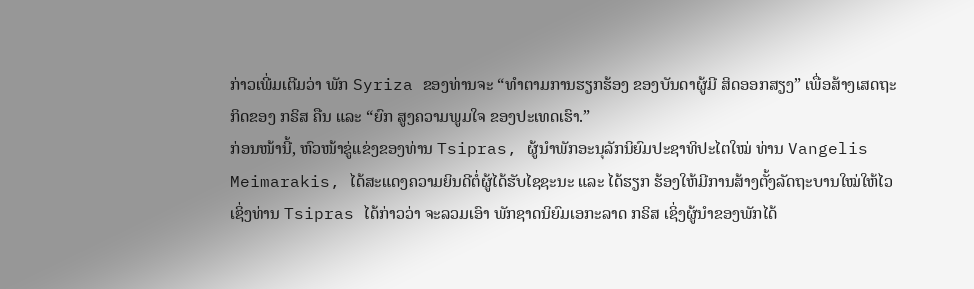ກ່າວເພີ່ມເຕີມວ່າ ພັກ Syriza ຂອງທ່ານຈະ “ທຳຕາມການຮຽກຮ້ອງ ຂອງບັນດາຜູ້ມີ ສິດອອກສຽງ” ເພື່ອສ້າງເສດຖະກິດຂອງ ກຣິສ ຄືນ ແລະ “ຍົກ ສູງຄວາມພູມໃຈ ຂອງປະເທດເຮົາ.”
ກ່ອນໜ້ານີ້, ຫົວໜ້າຂູ່ແຂ່ງຂອງທ່ານ Tsipras, ຜູ້ນຳພັກອະນຸລັກນິຍົມປະຊາທິປະໄຕໃໝ່ ທ່ານ Vangelis Meimarakis, ໄດ້ສະແດງຄວາມຍິນດີຕໍ່ຜູ້ໄດ້ຮັບໄຊຊະນະ ແລະ ໄດ້ຮຽກ ຮ້ອງໃຫ້ມີການສ້າງຕັ້ງລັດຖະບານໃໝ່ໃຫ້ໄວ ເຊິ່ງທ່ານ Tsipras ໄດ້ກ່າວວ່າ ຈະລວມເອົາ ພັກຊາດນິຍົມເອກະລາດ ກຣິສ ເຊິ່ງຜູ້ນຳຂອງພັກໄດ້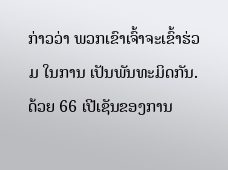ກ່າວວ່າ ພວກເຂົາເຈົ້າຈະເຂົ້າຮ່ວມ ໃນການ ເປັນພັນທະມິດກັນ.
ດ້ວຍ 66 ເປີເຊັນຂອງການ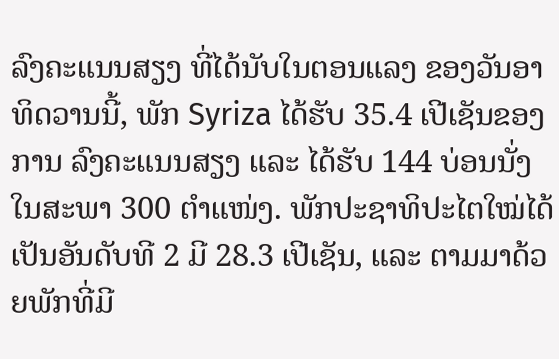ລົງຄະແນນສຽງ ທີ່ໄດ້ນັບໃນຕອນແລງ ຂອງວັນອາທິດວານນີ້, ພັກ Syriza ໄດ້ຮັບ 35.4 ເປີເຊັນຂອງການ ລົງຄະແນນສຽງ ແລະ ໄດ້ຮັບ 144 ບ່ອນນັ່ງ ໃນສະພາ 300 ຕຳແໜ່ງ. ພັກປະຊາທິປະໄຕໃໝ່ໄດ້ເປັນອັນດັບທີ 2 ມີ 28.3 ເປີເຊັນ, ແລະ ຕາມມາດ້ວຍພັກທີ່ມີ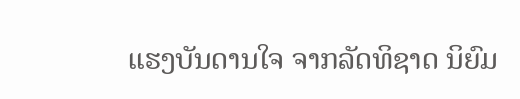ແຮງບັນດານໃຈ ຈາກລັດທິຊາດ ນິຍົມ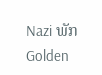Nazi ພັກ Golden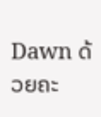Dawn ດ້ວຍຄະ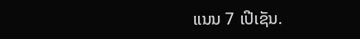ແນນ 7 ເປີເຊັນ.